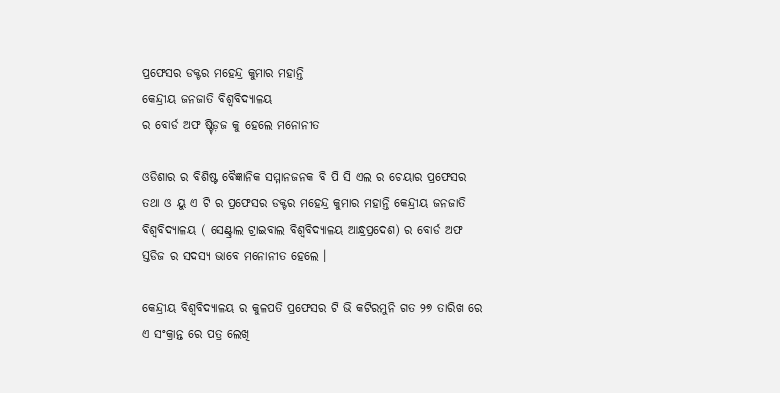ପ୍ରଫେସର ଡକ୍ଟର ମହେନ୍ଦ୍ର କୁମାର ମହାନ୍ତି
କେନ୍ଦ୍ରୀୟ ଜନଜାତି ବିଶ୍ଵବିଦ୍ୟାଳୟ
ର ବୋର୍ଡ ଅଫ ଷ୍ଟ୍ଡ଼ିଜ କୁ ହେଲେ ମନୋନୀତ

ଓଡିଶାର ର ବିଶିଷ୍ଟ ବୈଜ୍ଞାନିକ ସମ୍ମାନଜନକ ବି ପି ସି ଏଲ ର ଚେୟାର ପ୍ରଫେସର ତଥା ଓ ୟୁ ଏ ଟି ର ପ୍ରଫେସର ଡକ୍ଟର ମହେନ୍ଦ୍ର କୁମାର ମହାନ୍ତି କେନ୍ଦ୍ରୀୟ ଜନଜାତି ବିଶ୍ଵବିଦ୍ୟାଳୟ ( ସେଣ୍ଟ୍ରାଲ ଟ୍ରାଇବାଲ ବିଶ୍ଵବିଦ୍ୟାଳୟ ଆନ୍ଧ୍ରପ୍ରଦେଶ) ର ବୋର୍ଡ ଅଫ ସ୍ତଡିଜ ର ସଦସ୍ୟ ଭାବେ ମନୋନୀତ ହେଲେ ।

କେନ୍ଦ୍ରୀୟ ବିଶ୍ଵବିଦ୍ୟାଳୟ ର କୁଳପତି ପ୍ରଫେସର ଟି ଭି କଟିରମୁନି ଗତ ୨୭ ତାରିଖ ରେ ଏ ସଂକ୍ରାନ୍ତ ରେ ପତ୍ର ଲେଖି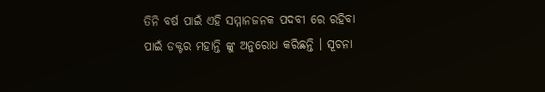ତିନି ବର୍ଷ ପାଇଁ ଏହି ସମ୍ମାନଜନକ ପଦବୀ ରେ ରହିବା ପାଇଁ ଡକ୍ଟର ମହାନ୍ତି ଙ୍କୁ ଅନୁରୋଧ କରିଛନ୍ତି । ସୂଚନା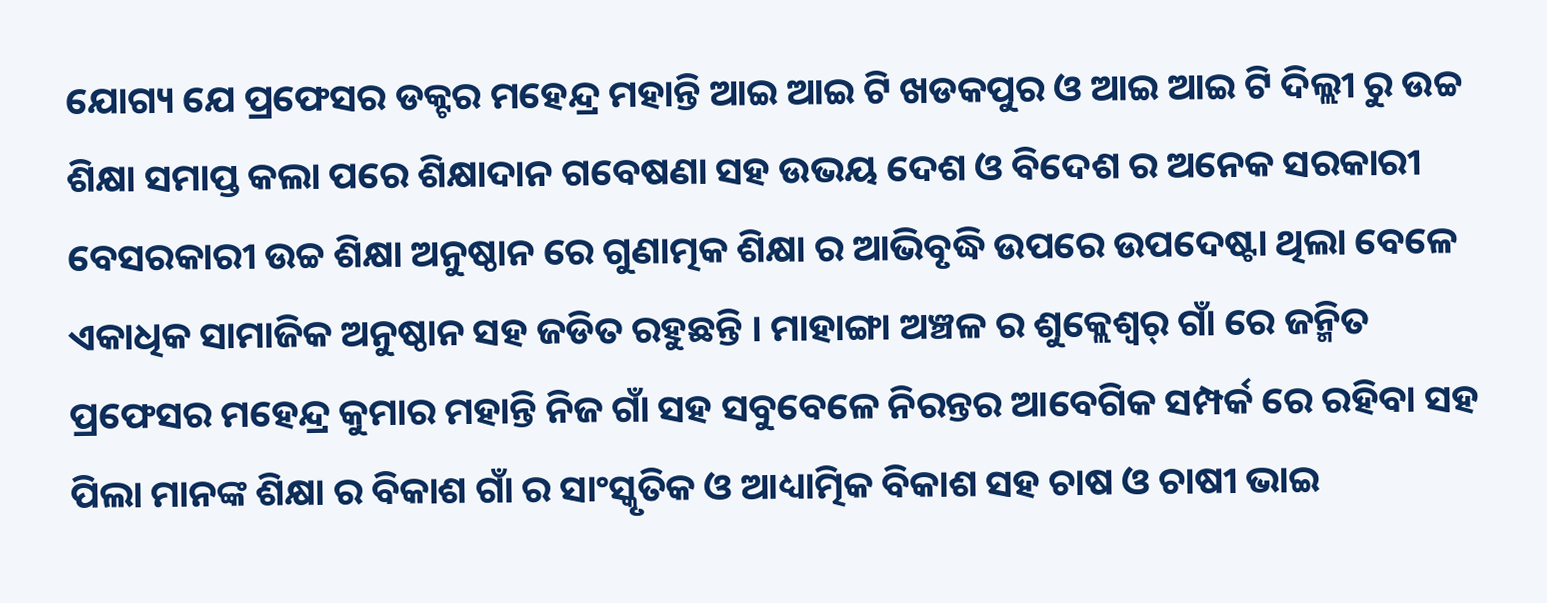ଯୋଗ୍ୟ ଯେ ପ୍ରଫେସର ଡକ୍ଟର ମହେନ୍ଦ୍ର ମହାନ୍ତି ଆଇ ଆଇ ଟି ଖଡକପୁର ଓ ଆଇ ଆଇ ଟି ଦିଲ୍ଲୀ ରୁ ଉଚ୍ଚ ଶିକ୍ଷା ସମାପ୍ତ କଲା ପରେ ଶିକ୍ଷାଦାନ ଗବେଷଣା ସହ ଉଭୟ ଦେଶ ଓ ବିଦେଶ ର ଅନେକ ସରକାରୀ ବେସରକାରୀ ଉଚ୍ଚ ଶିକ୍ଷା ଅନୁଷ୍ଠାନ ରେ ଗୁଣାତ୍ମକ ଶିକ୍ଷା ର ଆଭିବୃଦ୍ଧି ଉପରେ ଉପଦେଷ୍ଟା ଥିଲା ବେଳେ ଏକାଧିକ ସାମାଜିକ ଅନୁଷ୍ଠାନ ସହ ଜଡିତ ରହୁଛନ୍ତି । ମାହାଙ୍ଗା ଅଞ୍ଚଳ ର ଶୁକ୍ଲେଶ୍ୱର୍ ଗାଁ ରେ ଜନ୍ମିତ ପ୍ରଫେସର ମହେନ୍ଦ୍ର କୁମାର ମହାନ୍ତି ନିଜ ଗାଁ ସହ ସବୁବେଳେ ନିରନ୍ତର ଆବେଗିକ ସମ୍ପର୍କ ରେ ରହିବା ସହ ପିଲା ମାନଙ୍କ ଶିକ୍ଷା ର ବିକାଶ ଗାଁ ର ସାଂସ୍କୃତିକ ଓ ଆଧ୍ୟାତ୍ମିକ ବିକାଶ ସହ ଚାଷ ଓ ଚାଷୀ ଭାଇ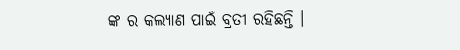ଙ୍କ ର କଲ୍ୟାଣ ପାଇଁ ବ୍ରତୀ ରହିଛନ୍ତି ।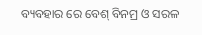ବ୍ୟବହାର ରେ ବେଶ୍ ବିନମ୍ର ଓ ସରଳ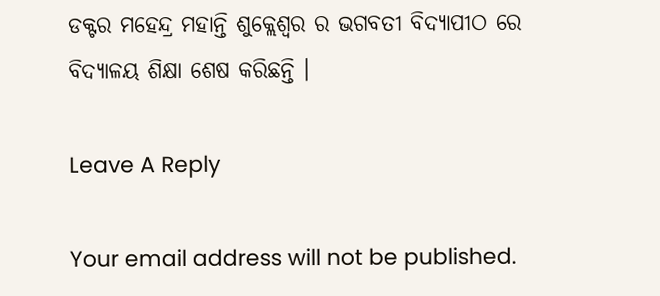ଡକ୍ଟର ମହେନ୍ଦ୍ର ମହାନ୍ତି ଶୁକ୍ଲେଶ୍ୱର ର ଭଗବତୀ ବିଦ୍ୟାପୀଠ ରେ ବିଦ୍ୟାଳୟ ଶିକ୍ଷା ଶେଷ କରିଛନ୍ତି ।

Leave A Reply

Your email address will not be published.